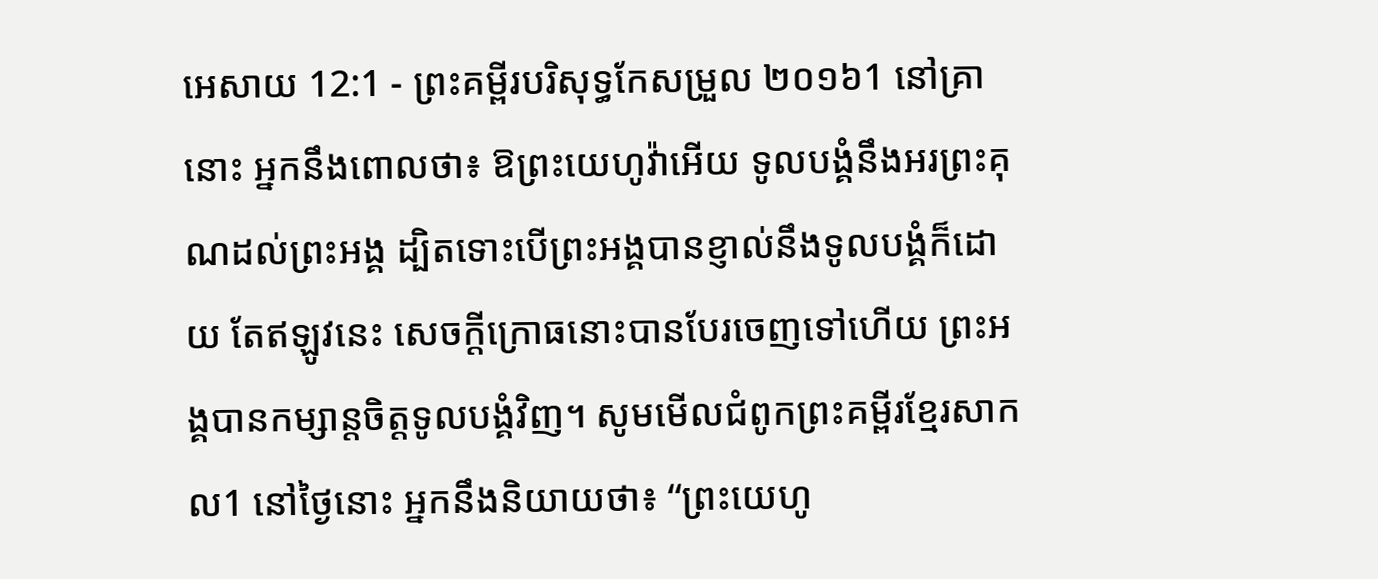អេសាយ 12:1 - ព្រះគម្ពីរបរិសុទ្ធកែសម្រួល ២០១៦1 នៅគ្រានោះ អ្នកនឹងពោលថា៖ ឱព្រះយេហូវ៉ាអើយ ទូលបង្គំនឹងអរព្រះគុណដល់ព្រះអង្គ ដ្បិតទោះបើព្រះអង្គបានខ្ញាល់នឹងទូលបង្គំក៏ដោយ តែឥឡូវនេះ សេចក្ដីក្រោធនោះបានបែរចេញទៅហើយ ព្រះអង្គបានកម្សាន្តចិត្តទូលបង្គំវិញ។ សូមមើលជំពូកព្រះគម្ពីរខ្មែរសាកល1 នៅថ្ងៃនោះ អ្នកនឹងនិយាយថា៖ “ព្រះយេហូ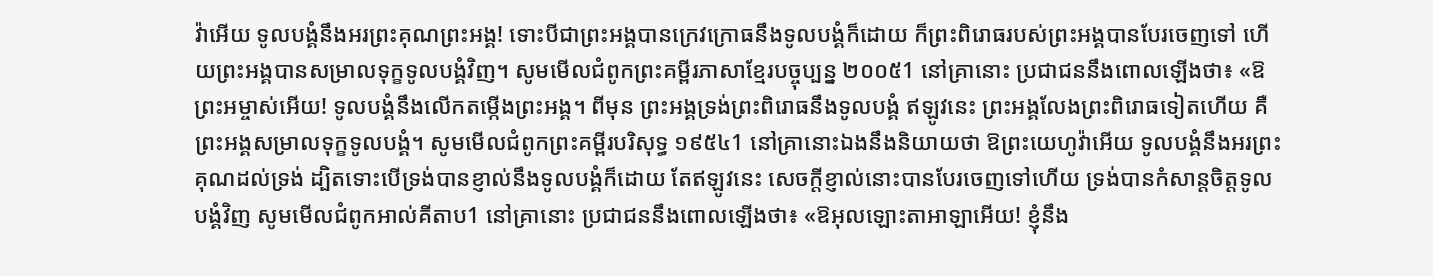វ៉ាអើយ ទូលបង្គំនឹងអរព្រះគុណព្រះអង្គ! ទោះបីជាព្រះអង្គបានក្រេវក្រោធនឹងទូលបង្គំក៏ដោយ ក៏ព្រះពិរោធរបស់ព្រះអង្គបានបែរចេញទៅ ហើយព្រះអង្គបានសម្រាលទុក្ខទូលបង្គំវិញ។ សូមមើលជំពូកព្រះគម្ពីរភាសាខ្មែរបច្ចុប្បន្ន ២០០៥1 នៅគ្រានោះ ប្រជាជននឹងពោលឡើងថា៖ «ឱព្រះអម្ចាស់អើយ! ទូលបង្គំនឹងលើកតម្កើងព្រះអង្គ។ ពីមុន ព្រះអង្គទ្រង់ព្រះពិរោធនឹងទូលបង្គំ ឥឡូវនេះ ព្រះអង្គលែងព្រះពិរោធទៀតហើយ គឺព្រះអង្គសម្រាលទុក្ខទូលបង្គំ។ សូមមើលជំពូកព្រះគម្ពីរបរិសុទ្ធ ១៩៥៤1 នៅគ្រានោះឯងនឹងនិយាយថា ឱព្រះយេហូវ៉ាអើយ ទូលបង្គំនឹងអរព្រះគុណដល់ទ្រង់ ដ្បិតទោះបើទ្រង់បានខ្ញាល់នឹងទូលបង្គំក៏ដោយ តែឥឡូវនេះ សេចក្ដីខ្ញាល់នោះបានបែរចេញទៅហើយ ទ្រង់បានកំសាន្តចិត្តទូលបង្គំវិញ សូមមើលជំពូកអាល់គីតាប1 នៅគ្រានោះ ប្រជាជននឹងពោលឡើងថា៖ «ឱអុលឡោះតាអាឡាអើយ! ខ្ញុំនឹង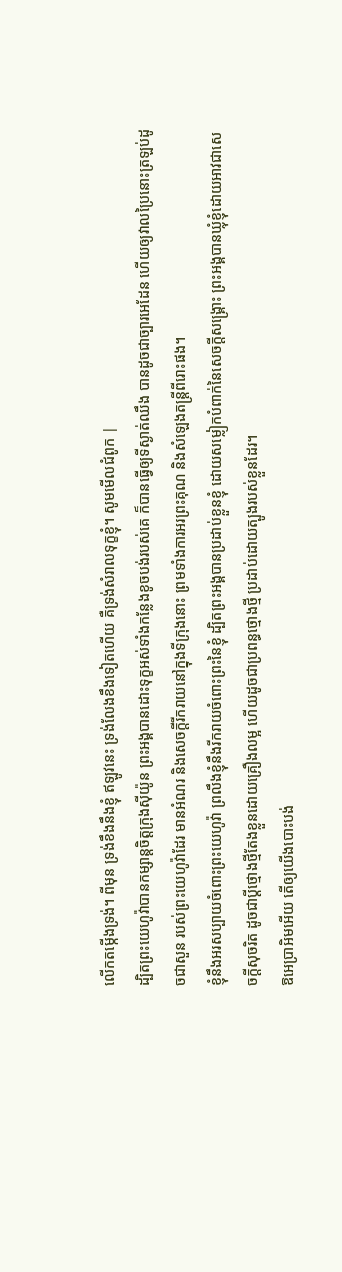លើកតម្កើងទ្រង់។ ពីមុន ទ្រង់ខឹងនឹងខ្ញុំ ឥឡូវនេះ ទ្រង់លែងខឹងទៀតហើយ គឺទ្រង់សំរាលទុក្ខខ្ញុំ។ សូមមើលជំពូក |
ដ្បិតព្រះយេហូវ៉ាបានកម្សាន្តចិត្តក្រុងស៊ីយ៉ូន ព្រះអង្គបានដោះទុក្ខអស់ទាំងកន្លែងខូចបង់របស់គេ ក៏បានធ្វើឲ្យទីស្ងាត់ឈឹង បានដូចជាច្បារអេដែន ហើយឲ្យវាលប្រៃនោះត្រឡប់ដូចជាសួន របស់ព្រះយេហូវ៉ាដែរ មានអំណរ និងសេចក្ដីរីករាយនៅក្នុងទីក្រុងនោះ ព្រមទាំងការអរព្រះគុណ និងសំឡេងតន្ត្រីពីរោះផង។
ខ្ញុំនឹងអរសប្បាយចំពោះព្រះយេហូវ៉ា ព្រលឹងខ្ញុំនឹងរីករាយចំពោះព្រះនៃខ្ញុំ ដ្បិតព្រះអង្គបានប្រដាប់ខ្លួនខ្ញុំ ដោយសម្លៀកបំពាក់នៃសេចក្ដីសង្គ្រោះ ព្រះអង្គបានឃ្លុំខ្ញុំដោយអាវជាសេចក្ដីសុចរិត ដូចជាប្តីថ្មោងថ្មីតែងខ្លួនដោយគ្រឿងលម្អ ហើយដូចជាប្រពន្ធថ្មោងថ្មី ប្រដាប់ដោយត្បូងរបស់ខ្លួនដែរ។
ឱអេប្រាអិមអើយ តើឲ្យយើងបោះបង់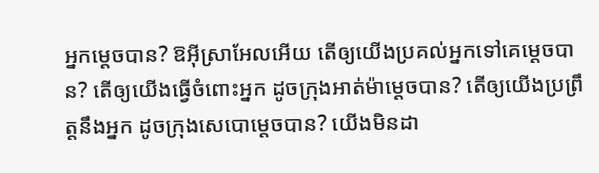អ្នកម្ដេចបាន? ឱអ៊ីស្រាអែលអើយ តើឲ្យយើងប្រគល់អ្នកទៅគេម្ដេចបាន? តើឲ្យយើងធ្វើចំពោះអ្នក ដូចក្រុងអាត់ម៉ាម្ដេចបាន? តើឲ្យយើងប្រព្រឹត្តនឹងអ្នក ដូចក្រុងសេបោម្តេចបាន? យើងមិនដា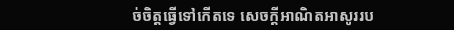ច់ចិត្តធ្វើទៅកើតទេ សេចក្ដីអាណិតអាសូររប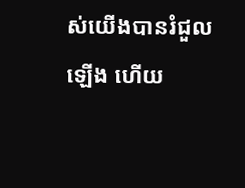ស់យើងបានរំជួលឡើង ហើយ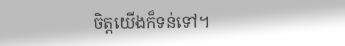ចិត្តយើងក៏ទន់ទៅ។